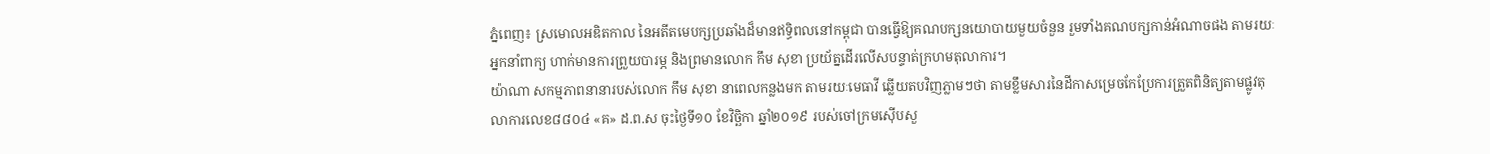ភ្នំពេញ៖ ស្រមោលអឌិតកាល នៃអតីតមេបក្សប្រឆាំងដ៏មានឥទ្ធិពលនៅកម្ពុជា បានធ្វើឱ្យគណបក្សនយោបាយមួយចំនួន រួមទាំងគណបក្សកាន់អំណាចផង តាមរយៈអ្នកនាំពាក្យ ហាក់មានការព្រួយបារម្ភ និងព្រមានលោក កឹម សុខា ប្រយ័ត្នដើរលើសបន្ទាត់ក្រហមតុលាការ។
យ៉ាណា សកម្មភាពនានារបស់លោក កឹម សុខា នាពេលកន្លងមក តាមរយៈមេធាវី ឆ្លើយតបវិញភ្លាមៗថា តាមខ្លឹមសារនៃដីកាសម្រេចកែប្រែការត្រួតពិនិត្យតាមផ្លូវតុលាការលេខ៨៨០៤ «គ» ដ.ព.ស ចុះថ្ងៃទី១០ ខែវិច្ឆិកា ឆ្នាំ២០១៩ របស់ចៅក្រមស៊ើបសួ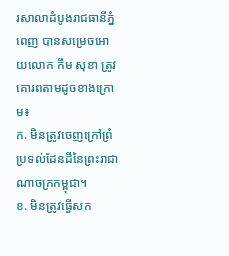រសាលាដំបូងរាជធានីភ្នំពេញ បានសម្រេចអោយលោក កឹម សុខា ត្រូវគោរពតាមដូចខាងក្រោម៖
ក. មិនត្រូវចេញក្រៅព្រំប្រទល់ដែនដីនៃព្រះរាជាណាចក្រកម្ពុជា។
ខ. មិនត្រូវធ្វើសក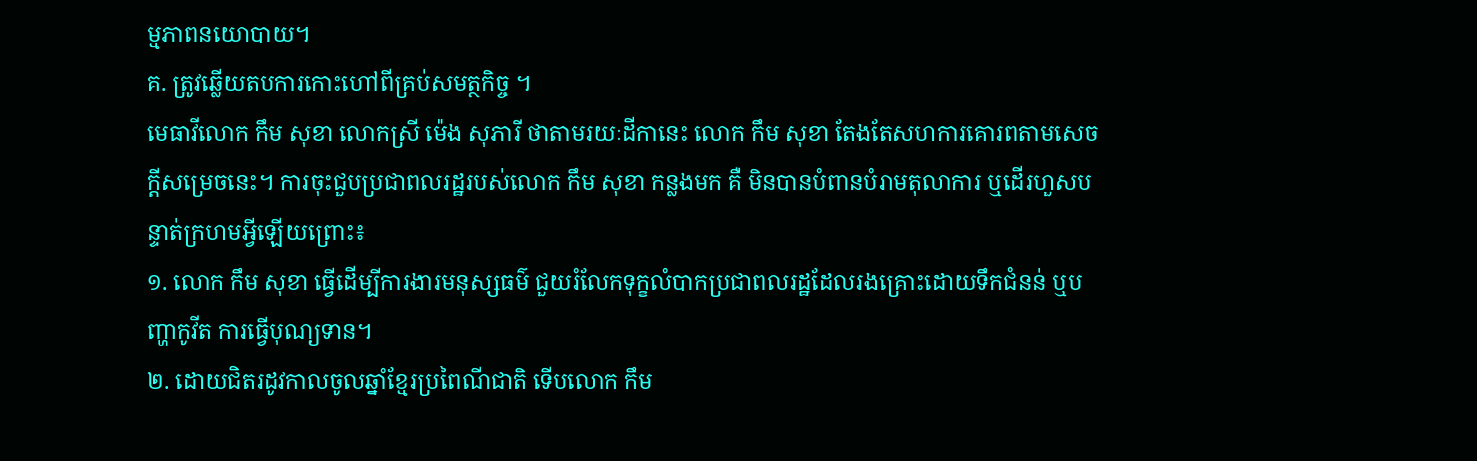ម្មភាពនយោបាយ។
គ. ត្រូវឆ្លើយតបការកោះហៅពីគ្រប់សមត្ថកិច្ច ។
មេធាវីលោក កឹម សុខា លោកស្រី ម៉េង សុភារី ថាតាមរយៈដីកានេះ លោក កឹម សុខា តែងតែសហការគោរពតាមសេចក្តីសម្រេចនេះ។ ការចុះជួបប្រជាពលរដ្ឋរបស់លោក កឹម សុខា កន្លងមក គឺ មិនបានបំពានបំរាមតុលាការ ឬដើរហួសបន្ទាត់ក្រហមអ្វីឡើយព្រោះ៖
១. លោក កឹម សុខា ធ្វើដើម្បីការងារមនុស្សធម៌ ជួយរំលែកទុក្ខលំបាកប្រជាពលរដ្ឋដែលរងគ្រោះដោយទឹកជំនន់ ឬបញ្ហាកូវីត ការធ្វើបុណ្យទាន។
២. ដោយជិតរដូវកាលចូលឆ្នាំខ្មែរប្រពៃណីជាតិ ទើបលោក កឹម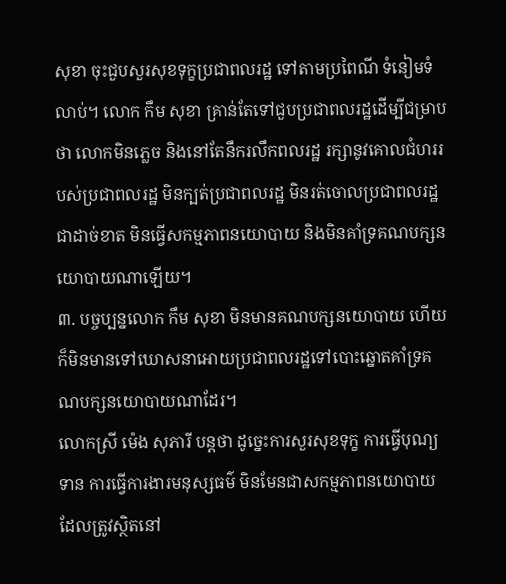សុខា ចុះជួបសួរសុខទុក្ខប្រជាពលរដ្ឋ ទៅតាមប្រពៃណី ទំនៀមទំលាប់។ លោក កឹម សុខា គ្រាន់តែទៅជួបប្រជាពលរដ្ឋដើម្បីជម្រាបថា លោកមិនភ្លេច និងនៅតែនឹករលឹកពលរដ្ឋ រក្សានូវគោលជំហររបស់ប្រជាពលរដ្ឋ មិនក្បត់ប្រជាពលរដ្ឋ មិនរត់ចោលប្រជាពលរដ្ឋជាដាច់ខាត មិនធ្វើសកម្មភាពនយោបាយ និងមិនគាំទ្រគណបក្សនយោបាយណាឡើយ។
៣. បច្ចប្បន្នលោក កឹម សុខា មិនមានគណបក្សនយោបាយ ហើយក៏មិនមានទៅឃោសនាអោយប្រជាពលរដ្ឋទៅបោះឆ្នោតគាំទ្រគណបក្សនយោបាយណាដែរ។
លោកស្រី ម៉េង សុភារី បន្តថា ដូច្នេះការសួរសុខទុក្ខ ការធ្វើបុណ្យទាន ការធ្វើការងារមនុស្សធម៌ មិនមែនជាសកម្មភាពនយោបាយ ដែលត្រូវស្ថិតនៅ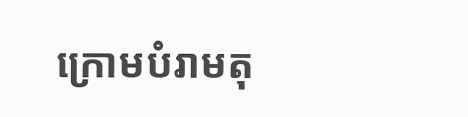ក្រោមបំរាមតុ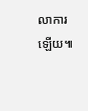លាការឡើយ៕